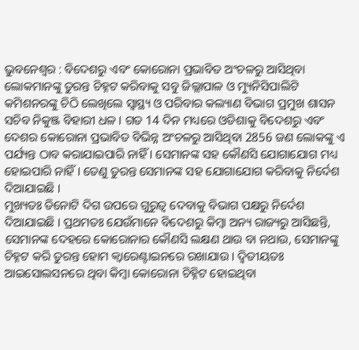ଭୁବନେଶ୍ଵର : ବିଦେଶରୁ ଏବଂ କୋରୋନା ପ୍ରଭାବିତ ଅଂଚଳରୁ ଆସିଥିବା ଲୋକମାନଙ୍କୁ ତୁରନ୍ତ ଚିହ୍ନଟ କରିବାକୁ ସବୁ ଜିଲ୍ଲାପାଳ ଓ ମ୍ୟୁନିସିପାଲିଟି କମିଶନରଙ୍କୁ ଚିଠି ଲେଖିଲେ ସ୍ୱାସ୍ଥ୍ୟ ଓ ପରିବାର କଲ୍ୟାଣ ବିଭାଗ ପ୍ରମୁଖ ଶାସନ ସଚିବ ନିକୁଞ୍ଜ ବିହାରୀ ଧଳ । ଗତ 14 ଦିନ ମଧ୍ୟରେ ଓଡିଶାକୁ ବିଦେଶରୁ ଏବଂ ଦେଶର କୋରୋନା ପ୍ରଭାବିତ ବିଭିନ୍ନ ଅଂଚଳରୁ ଆସିଥିବା 2856 ଜଣ ଲୋକଙ୍କୁ ଏ ପର୍ଯ୍ୟନ୍ତ ଠାବ କରାଯାଇପାରି ନାହିଁ । ସେମାନଙ୍କ ସହ କୌଣସି ଯୋଗାଯୋଗ ମଧ୍ୟ ହୋଇପାରି ନାହିଁ । ତେଣୁ ତୁରନ୍ତ ସେମାନଙ୍କ ସହ ଯୋଗାଯୋଗ କରିବାକୁ ନିର୍ଦେଶ ଦିଆଯାଇଛି ।
ମୁଖ୍ୟତଃ ତିନୋଟି ଦିଗ ଉପରେ ଗୁରୁତ୍ୱ ଦେବାକୁ ବିଭାଗ ପକ୍ଷରୁ ନିର୍ଦେଶ ଦିଆଯାଇଛି । ପ୍ରଥମତଃ ଯେଉଁମାନେ ବିଦେଶରୁ କିମ୍ବା ଅନ୍ୟ ରାଜ୍ୟରୁ ଆସିଛନ୍ତି, ସେମାନଙ୍କ ଦେହରେ କୋରୋନାର କୌଣସି ଲକ୍ଷଣ ଥାଉ ବା ନଥାଉ, ସେମାନଙ୍କୁ ଚିହ୍ନଟ କରି ତୁରନ୍ତ ହୋମ କ୍ୱାରେଣ୍ଟାଇନରେ ରଖାଯାଉ । ଦ୍ୱିତୀୟତଃ ଆଇସୋଲସନରେ ଥିବା କିମ୍ବା କୋରୋନା ଚିହ୍ନିଟ ହୋଇଥିବା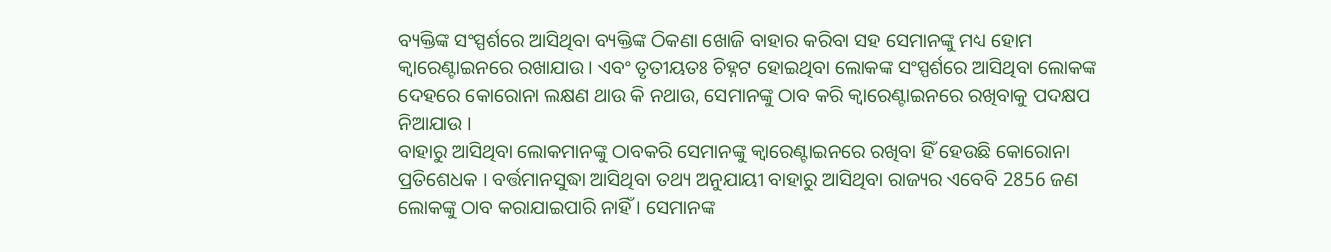ବ୍ୟକ୍ତିଙ୍କ ସଂସ୍ପର୍ଶରେ ଆସିଥିବା ବ୍ୟକ୍ତିଙ୍କ ଠିକଣା ଖୋଜି ବାହାର କରିବା ସହ ସେମାନଙ୍କୁ ମଧ୍ୟ ହୋମ କ୍ୱାରେଣ୍ଟାଇନରେ ରଖାଯାଉ । ଏବଂ ତୃତୀୟତଃ ଚିହ୍ନଟ ହୋଇଥିବା ଲୋକଙ୍କ ସଂସ୍ପର୍ଶରେ ଆସିଥିବା ଲୋକଙ୍କ ଦେହରେ କୋରୋନା ଲକ୍ଷଣ ଥାଉ କି ନଥାଉ, ସେମାନଙ୍କୁ ଠାବ କରି କ୍ୱାରେଣ୍ଟାଇନରେ ରଖିବାକୁ ପଦକ୍ଷପ ନିଆଯାଉ ।
ବାହାରୁ ଆସିଥିବା ଲୋକମାନଙ୍କୁ ଠାବକରି ସେମାନଙ୍କୁ କ୍ୱାରେଣ୍ଟାଇନରେ ରଖିବା ହିଁ ହେଉଛି କୋରୋନା ପ୍ରତିଶେଧକ । ବର୍ତ୍ତମାନସୁଦ୍ଧା ଆସିଥିବା ତଥ୍ୟ ଅନୁଯାୟୀ ବାହାରୁ ଆସିଥିବା ରାଜ୍ୟର ଏବେବି 2856 ଜଣ ଲୋକଙ୍କୁ ଠାବ କରାଯାଇପାରି ନାହିଁ । ସେମାନଙ୍କ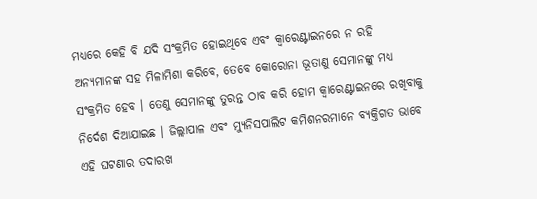ମଧ୍ୟରେ କେହି ବି ଯଦି ସଂକ୍ରମିତ ହୋଇଥିବେ ଏବଂ କ୍ୱାରେଣ୍ଟାଇନରେ ନ ରହି ଅନ୍ୟମାନଙ୍କ ସହ ମିଳାମିଶା କରିବେ, ତେବେ କୋରୋନା ଭୂତାଣୁ ସେମାନଙ୍କୁ ମଧ୍ୟ ସଂକ୍ରମିତ ହେବ । ତେଣୁ ସେମାନଙ୍କୁ ତୁରନ୍ତ ଠାବ କରି ହୋମ କ୍ୱାରେଣ୍ଟାଇନରେ ରଖିବାକୁ ନିର୍ଦେଶ ଦିଆଯାଇଛ । ଜିଲ୍ଲାପାଳ ଏବଂ ମ୍ୟୁନିସପାଲିଟ କମିଶନରମାନେ ବ୍ୟକ୍ତିଗତ ଭାବେ ଏହି ଘଟଣାର ତଦାରଖ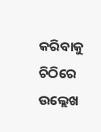କରିବାକୁ ଚିଠିରେ ଉଲ୍ଲେଖ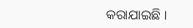କରାଯାଇଛି ।